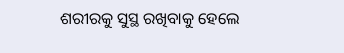ଶରୀରକୁ ସୁସ୍ଥ ରଖିବାକୁ ହେଲେ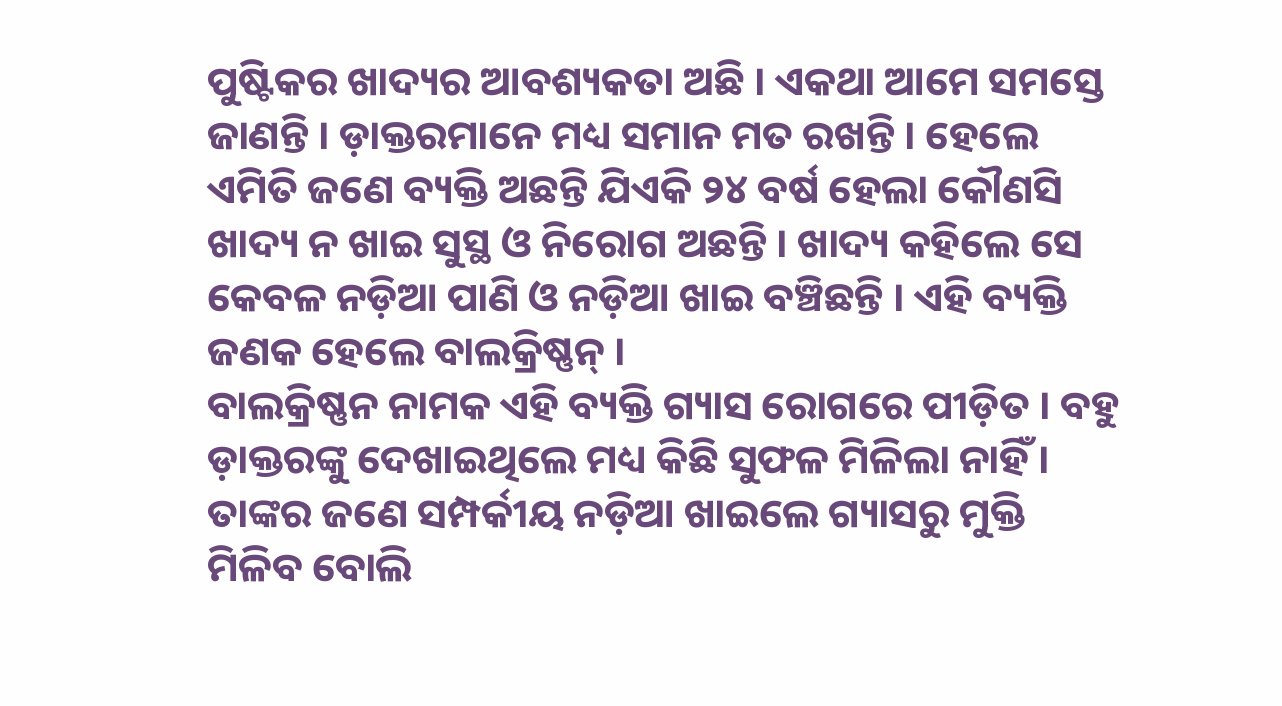ପୁଷ୍ଟିକର ଖାଦ୍ୟର ଆବଶ୍ୟକତା ଅଛି । ଏକଥା ଆମେ ସମସ୍ତେ ଜାଣନ୍ତି । ଡ଼ାକ୍ତରମାନେ ମଧ୍ୟ ସମାନ ମତ ରଖନ୍ତି । ହେଲେ ଏମିତି ଜଣେ ବ୍ୟକ୍ତି ଅଛନ୍ତି ଯିଏକି ୨୪ ବର୍ଷ ହେଲା କୌଣସି ଖାଦ୍ୟ ନ ଖାଇ ସୁସ୍ଥ ଓ ନିରୋଗ ଅଛନ୍ତି । ଖାଦ୍ୟ କହିଲେ ସେ କେବଳ ନଡ଼ିଆ ପାଣି ଓ ନଡ଼ିଆ ଖାଇ ବଞ୍ଚିଛନ୍ତି । ଏହି ବ୍ୟକ୍ତି ଜଣକ ହେଲେ ବାଲକ୍ରିଷ୍ଣନ୍ ।
ବାଲକ୍ରିଷ୍ଣନ ନାମକ ଏହି ବ୍ୟକ୍ତି ଗ୍ୟାସ ରୋଗରେ ପୀଡ଼ିତ । ବହୁ ଡ଼ାକ୍ତରଙ୍କୁ ଦେଖାଇଥିଲେ ମଧ୍ୟ କିଛି ସୁଫଳ ମିଳିଲା ନାହିଁ । ତାଙ୍କର ଜଣେ ସମ୍ପର୍କୀୟ ନଡ଼ିଆ ଖାଇଲେ ଗ୍ୟାସରୁ ମୁକ୍ତି ମିଳିବ ବୋଲି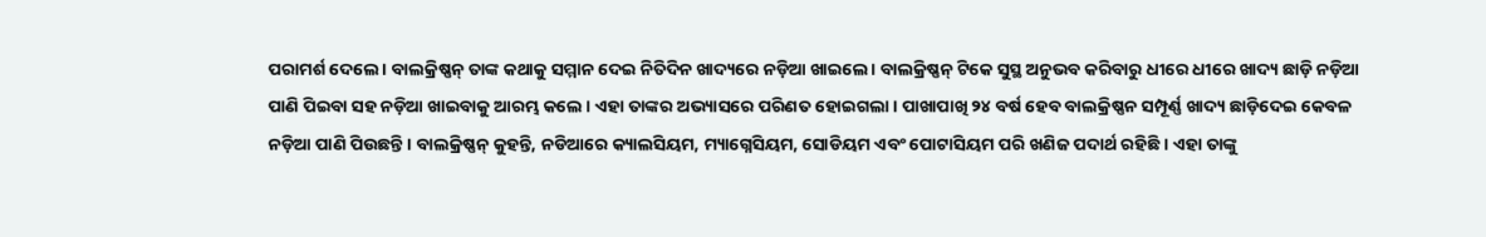ପରାମର୍ଶ ଦେଲେ । ବାଲକ୍ରିଷ୍ଣନ୍ ତାଙ୍କ କଥାକୁ ସମ୍ମାନ ଦେଇ ନିତିଦିନ ଖାଦ୍ୟରେ ନଡ଼ିଆ ଖାଇଲେ । ବାଲକ୍ରିଷ୍ଣନ୍ ଟିକେ ସୁସ୍ଥ ଅନୁଭବ କରିବାରୁ ଧୀରେ ଧୀରେ ଖାଦ୍ୟ ଛାଡ଼ି ନଡ଼ିଆ ପାଣି ପିଇବା ସହ ନଡ଼ିଆ ଖାଇବାକୁ ଆରମ୍ଭ କଲେ । ଏହା ତାଙ୍କର ଅଭ୍ୟାସରେ ପରିଣତ ହୋଇଗଲା । ପାଖାପାଖି ୨୪ ବର୍ଷ ହେବ ବାଲକ୍ରିଷ୍ଣନ ସମ୍ପୂର୍ଣ୍ଣ ଖାଦ୍ୟ ଛାଡ଼ିଦେଇ କେବଳ ନଡ଼ିଆ ପାଣି ପିଉଛନ୍ତି । ବାଲକ୍ରିଷ୍ଣନ୍ କୁହନ୍ତି, ନଡିଆରେ କ୍ୟାଲସିୟମ, ମ୍ୟାଗ୍ନେସିୟମ, ସୋଡିୟମ ଏବଂ ପୋଟାସିୟମ ପରି ଖଣିଜ ପଦାର୍ଥ ରହିଛି । ଏହା ତାଙ୍କୁ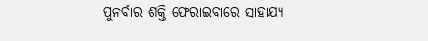ପୁନର୍ବାର ଶକ୍ତି ଫେରାଇବାରେ ସାହାଯ୍ୟ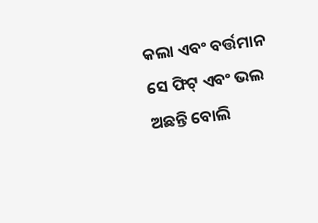କଲା ଏବଂ ବର୍ତ୍ତମାନ ସେ ଫିଟ୍ ଏବଂ ଭଲ ଅଛନ୍ତି ବୋଲି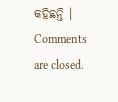କହିଛନ୍ତି ।
Comments are closed.